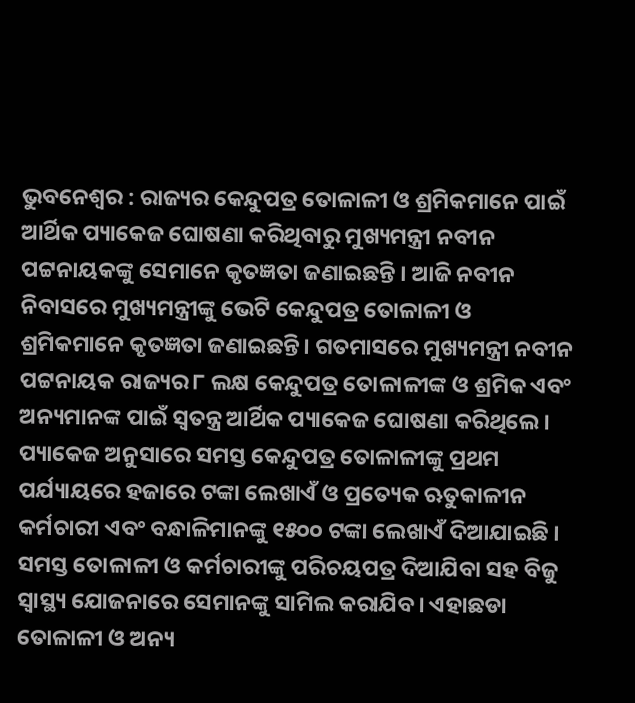ଭୁବନେଶ୍ୱର : ରାଜ୍ୟର କେନ୍ଦୁପତ୍ର ତୋଳାଳୀ ଓ ଶ୍ରମିକମାନେ ପାଇଁ ଆର୍ଥିକ ପ୍ୟାକେଜ ଘୋଷଣା କରିଥିବାରୁ ମୁଖ୍ୟମନ୍ତ୍ରୀ ନବୀନ ପଟ୍ଟନାୟକଙ୍କୁ ସେମାନେ କୃତଜ୍ଞତା ଜଣାଇଛନ୍ତି । ଆଜି ନବୀନ ନିବାସରେ ମୁଖ୍ୟମନ୍ତ୍ରୀଙ୍କୁ ଭେଟି କେନ୍ଦୁପତ୍ର ତୋଳାଳୀ ଓ ଶ୍ରମିକମାନେ କୃତଜ୍ଞତା ଜଣାଇଛନ୍ତି। ଗତମାସରେ ମୁଖ୍ୟମନ୍ତ୍ରୀ ନବୀନ ପଟ୍ଟନାୟକ ରାଜ୍ୟର ୮ ଲକ୍ଷ କେନ୍ଦୁପତ୍ର ତୋଳାଳୀଙ୍କ ଓ ଶ୍ରମିକ ଏବଂ ଅନ୍ୟମାନଙ୍କ ପାଇଁ ସ୍ୱତନ୍ତ୍ର ଆର୍ଥିକ ପ୍ୟାକେଜ ଘୋଷଣା କରିଥିଲେ।
ପ୍ୟାକେଜ ଅନୁସାରେ ସମସ୍ତ କେନ୍ଦୁପତ୍ର ତୋଳାଳୀଙ୍କୁ ପ୍ରଥମ ପର୍ଯ୍ୟାୟରେ ହଜାରେ ଟଙ୍କା ଲେଖାଏଁ ଓ ପ୍ରତ୍ୟେକ ଋତୁକାଳୀନ କର୍ମଚାରୀ ଏବଂ ବନ୍ଧାଳିମାନଙ୍କୁ ୧୫୦୦ ଟଙ୍କା ଲେଖାଏଁ ଦିଆଯାଇଛି । ସମସ୍ତ ତୋଳାଳୀ ଓ କର୍ମଚାରୀଙ୍କୁ ପରିଚୟପତ୍ର ଦିଆଯିବା ସହ ବିଜୁ ସ୍ୱାସ୍ଥ୍ୟ ଯୋଜନାରେ ସେମାନଙ୍କୁ ସାମିଲ କରାଯିବ। ଏହାଛଡା ତୋଳାଳୀ ଓ ଅନ୍ୟ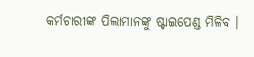କର୍ମଚାରୀଙ୍କ ପିଲାମାନଙ୍କୁ ଷ୍ଟାଇପେଣ୍ଡ ମିଳିବ ।